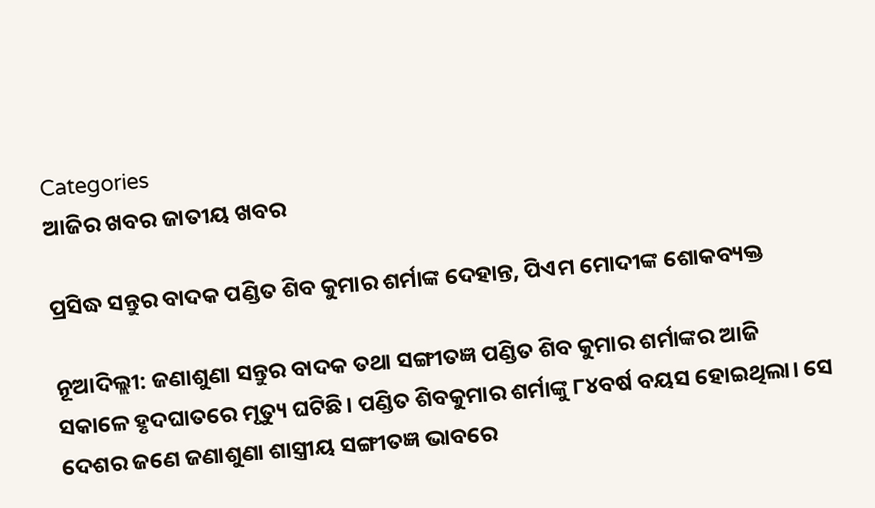Categories
ଆଜିର ଖବର ଜାତୀୟ ଖବର

ପ୍ରସିଦ୍ଧ ସନ୍ତୁର ବାଦକ ପଣ୍ଡିତ ଶିବ କୁମାର ଶର୍ମାଙ୍କ ଦେହାନ୍ତ, ପିଏମ ମୋଦୀଙ୍କ ଶୋକବ୍ୟକ୍ତ

ନୂଆଦିଲ୍ଲୀ: ଜଣାଶୁଣା ସନ୍ତୁର ବାଦକ ତଥା ସଙ୍ଗୀତଜ୍ଞ ପଣ୍ଡିତ ଶିବ କୁମାର ଶର୍ମାଙ୍କର ଆଜି ସକାଳେ ହୃଦଘାତରେ ମୃତ୍ୟୁ ଘଟିଛି। ପଣ୍ଡିତ ଶିବକୁମାର ଶର୍ମାଙ୍କୁ ୮୪ବର୍ଷ ବୟସ ହୋଇଥିଲା। ସେ ଦେଶର ଜଣେ ଜଣାଶୁଣା ଶାସ୍ତ୍ରୀୟ ସଙ୍ଗୀତଜ୍ଞ ଭାବରେ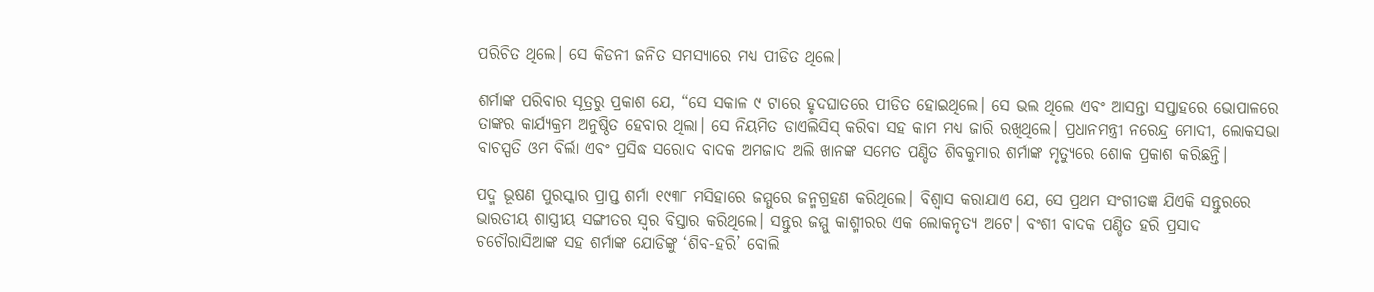ପରିଚିତ ଥିଲେ। ସେ କିଡନୀ ଜନିତ ସମସ୍ୟାରେ ମଧ୍ୟ ପୀଡିତ ଥିଲେ।

ଶର୍ମାଙ୍କ ପରିବାର ସୂତ୍ରରୁ ପ୍ରକାଶ ଯେ, “ସେ ସକାଳ ୯ ଟାରେ ହୃଦଘାତରେ ପୀଡିତ ହୋଇଥିଲେ। ସେ ଭଲ ଥିଲେ ଏବଂ ଆସନ୍ତା ସପ୍ତାହରେ ଭୋପାଳରେ ତାଙ୍କର କାର୍ଯ୍ୟକ୍ରମ ଅନୁଷ୍ଠିତ ହେବାର ଥିଲା। ସେ ନିୟମିତ ଡାଏଲିସିସ୍ କରିବା ସହ କାମ ମଧ୍ୟ ଜାରି ରଖିଥିଲେ। ପ୍ରଧାନମନ୍ତ୍ରୀ ନରେନ୍ଦ୍ର ମୋଦୀ, ଲୋକସଭା ବାଚସ୍ପତି ଓମ ବିର୍ଲା ଏବଂ ପ୍ରସିଦ୍ଧ ସରୋଦ ବାଦକ ଅମଜାଦ ଅଲି ଖାନଙ୍କ ସମେତ ପଣ୍ଡିତ ଶିବକୁମାର ଶର୍ମାଙ୍କ ମୃତ୍ୟୁରେ ଶୋକ ପ୍ରକାଶ କରିଛନ୍ତି।

ପଦ୍ମ ଭୂଷଣ ପୁରସ୍କାର ପ୍ରାପ୍ତ ଶର୍ମା ୧୯୩୮ ମସିହାରେ ଜମ୍ମୁରେ ଜନ୍ମଗ୍ରହଣ କରିଥିଲେ। ବିଶ୍ଵାସ କରାଯାଏ ଯେ, ସେ ପ୍ରଥମ ସଂଗୀତଜ୍ଞ ଯିଏକି ସନ୍ତୁରରେ ଭାରତୀୟ ଶାସ୍ତ୍ରୀୟ ସଙ୍ଗୀତର ସ୍ୱର ବିସ୍ତାର କରିଥିଲେ। ସନ୍ତୁର ଜମ୍ମୁ କାଶ୍ମୀରର ଏକ ଲୋକନୃତ୍ୟ ଅଟେ। ବଂଶୀ ବାଦକ ପଣ୍ଡିତ ହରି ପ୍ରସାଦ ଚଚୌରାସିଆଙ୍କ ସହ ଶର୍ମାଙ୍କ ଯୋଡିଙ୍କୁ ‘ଶିବ-ହରି’ ବୋଲି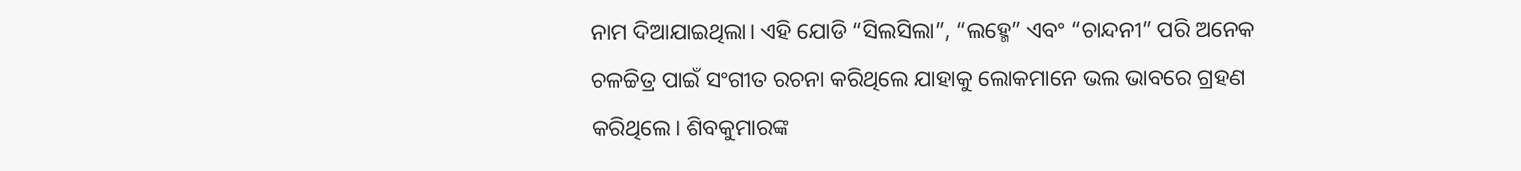ନାମ ଦିଆଯାଇଥିଲା। ଏହି ଯୋଡି “ସିଲସିଲା”, “ଲହ୍ମେ” ଏବଂ “ଚାନ୍ଦନୀ” ପରି ଅନେକ ଚଳଚ୍ଚିତ୍ର ପାଇଁ ସଂଗୀତ ରଚନା କରିଥିଲେ ଯାହାକୁ ଲୋକମାନେ ଭଲ ଭାବରେ ଗ୍ରହଣ କରିଥିଲେ। ଶିବକୁମାରଙ୍କ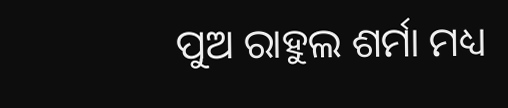ପୁଅ ରାହୁଲ ଶର୍ମା ମଧ୍ୟ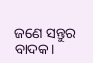ଜଣେ ସନ୍ତୁର ବାଦକ।